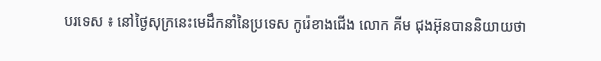បរទេស ៖ នៅថ្ងៃសុក្រនេះមេដឹកនាំនៃប្រទេស កូរ៉េខាងជើង លោក គីម ជុងអ៊ុនបាននិយាយថា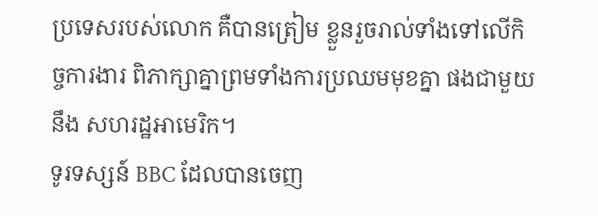ប្រទេសរបស់លោក គឺបានត្រៀម ខ្លួនរួចរាល់ទាំងទៅលើកិច្ចការងារ ពិភាក្សាគ្នាព្រមទាំងការប្រឈមមុខគ្នា ផងជាមួយនឹង សហរដ្ឋអាមេរិក។
ទូរទស្សន៍ BBC ដែលបានចេញ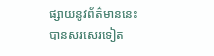ផ្សាយនូវព័ត៌មាននេះ បានសរសេរទៀត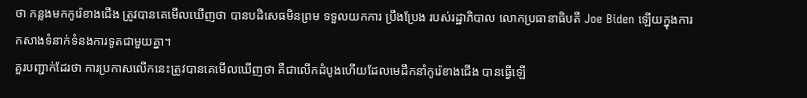ថា កន្លងមកកូរ៉េខាងជើង ត្រូវបានគេមើលឃើញថា បានបដិសេធមិនព្រម ទទួលយកការ ប្រឹងប្រែង របស់រដ្ឋាភិបាល លោកប្រធានាធិបតី Joe Biden ឡើយក្នុងការកសាងទំនាក់ទំនងការទូតជាមួយគ្នា។
គួរបញ្ជាក់ដែរថា ការប្រកាសលើកនេះត្រូវបានគេមើលឃើញថា គឺជាលើកដំបូងហើយដែលមេដឹកនាំកូរ៉េខាងជើង បានធ្វើឡើ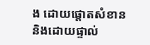ង ដោយផ្តោតសំខាន
និងដោយផ្ទាល់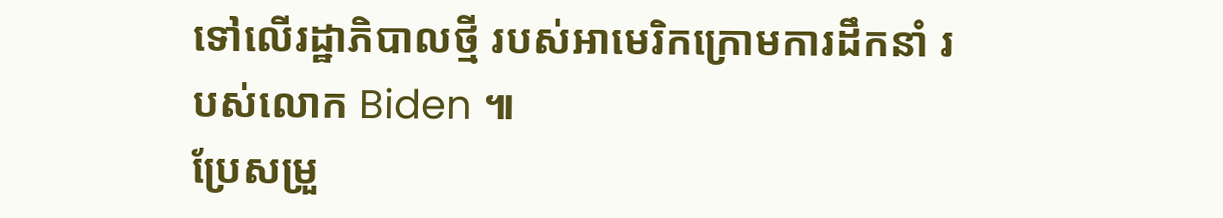ទៅលើរដ្ឋាភិបាលថ្មី របស់អាមេរិកក្រោមការដឹកនាំ របស់លោក Biden ៕
ប្រែសម្រួ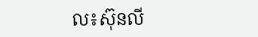ល៖ស៊ុនលី